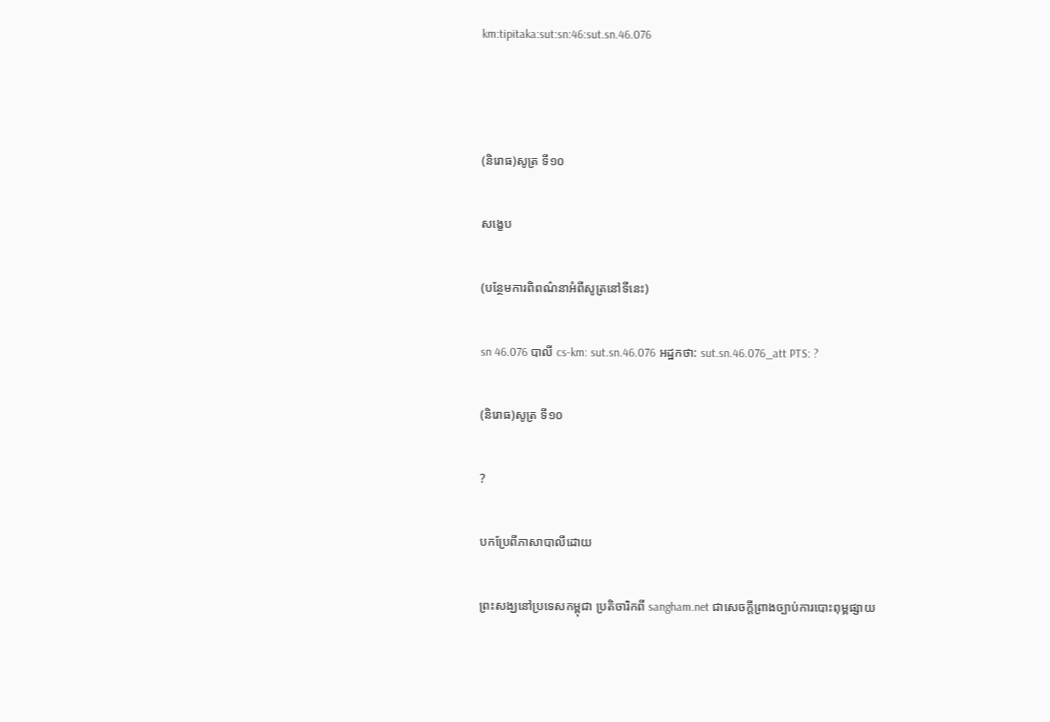km:tipitaka:sut:sn:46:sut.sn.46.076



(និរោធ)សូត្រ ទី១០

សង្ខេប

(បន្ថែមការពិពណ៌នាអំពីសូត្រនៅទីនេះ)

sn 46.076 បាលី cs-km: sut.sn.46.076 អដ្ឋកថា: sut.sn.46.076_att PTS: ?

(និរោធ)សូត្រ ទី១០

?

បកប្រែពីភាសាបាលីដោយ

ព្រះសង្ឃនៅប្រទេសកម្ពុជា ប្រតិចារិកពី sangham.net ជាសេចក្តីព្រាងច្បាប់ការបោះពុម្ពផ្សាយ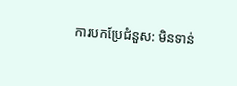ការបកប្រែជំនួស: មិនទាន់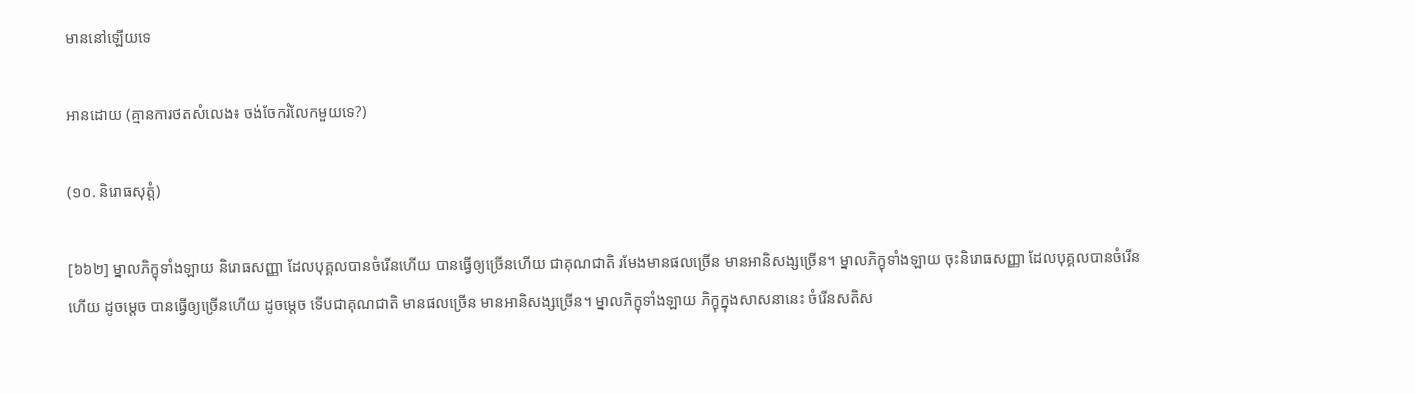មាននៅឡើយទេ

អានដោយ (គ្មានការថតសំលេង៖ ចង់ចែករំលែកមួយទេ?)

(១០. និរោធសុត្តំ)

[៦៦២] ម្នាលភិក្ខុទាំងឡាយ និរោធសញ្ញា ដែលបុគ្គលបានចំរើនហើយ បានធ្វើឲ្យច្រើនហើយ ជាគុណជាតិ រមែងមានផលច្រើន មានអានិសង្សច្រើន។ ម្នាលភិក្ខុទាំងឡាយ ចុះនិរោធសញ្ញា ដែលបុគ្គលបានចំរើនហើយ ដូចម្តេច បានធ្វើឲ្យច្រើនហើយ ដូចម្តេច ទើបជាគុណជាតិ មានផលច្រើន មានអានិសង្សច្រើន។ ម្នាលភិក្ខុទាំងឡាយ ភិក្ខុក្នុងសាសនានេះ ចំរើនសតិស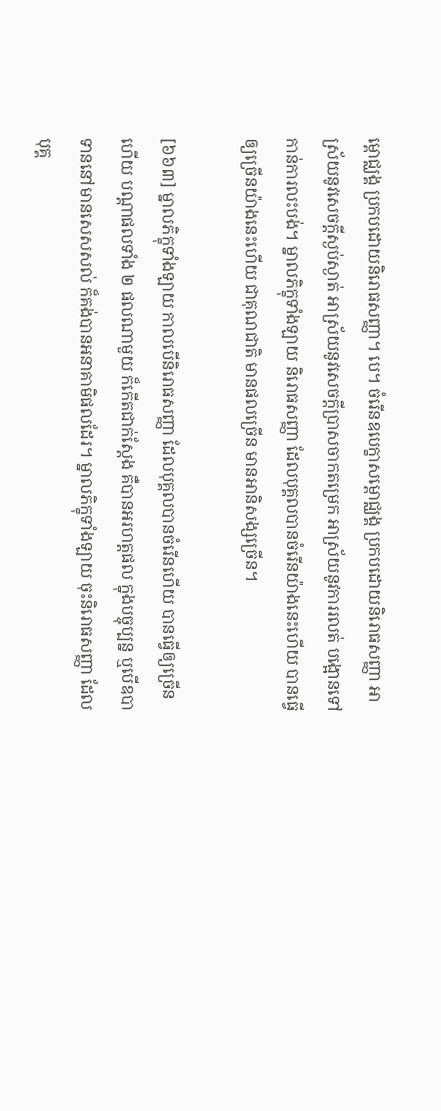ម្ពោជ្ឈង្គ ប្រកបដោយនិរោធសញ្ញា។ បេ។ ចំរើនឧបេក្ខាសម្ពោជ្ឈង្គ ប្រកបដោយនិរោធសញ្ញា អាស្រ័យនូវសេចក្តីស្ងប់ស្ងាត់ អាស្រ័យនូវសេចក្តីប្រាសចាកតម្រេក អាស្រ័យនូវការរលត់ បង្អោនទៅកាន់ការលះបង់។ ម្នាលភិក្ខុទាំងឡាយ និរោធសញ្ញា ដែលបុគ្គលបានចំរើនយ៉ាងនេះហើយ បានធ្វើឲ្យច្រើនយ៉ាងនេះហើយ ជាគុណជាតិ មានផលច្រើន មានអានិសង្សច្រើន។

[៦៦៣] ម្នាលភិក្ខុទាំងឡាយ កាលបើនិរោធសញ្ញា ដែលបុគ្គលបានចំរើនហើយ បានធ្វើឲ្យច្រើនហើយ បណ្តាផលទាំង ២ ផលណាមួយ ក៏កើតជាក់ស្តែង គឺបានអរហត្តផល ក្នុងបច្ចុប្បន្ន ឬបើឧបាទាននៅមានសេសសល់ ក៏គង់បានអនាគាមិផលដែរ។ ម្នាលភិក្ខុទាំងឡាយ ចុះនិរោធសញ្ញា ដែលបុគ្គ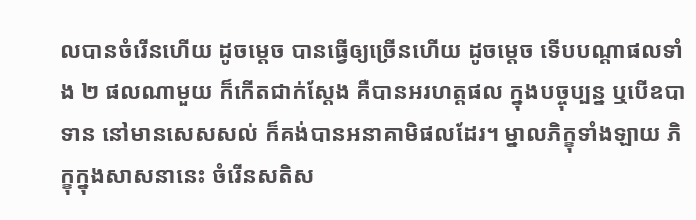លបានចំរើនហើយ ដូចម្តេច បានធ្វើឲ្យច្រើនហើយ ដូចម្តេច ទើបបណ្តាផលទាំង ២ ផលណាមួយ ក៏កើតជាក់ស្តែង គឺបានអរហត្តផល ក្នុងបច្ចុប្បន្ន ឬបើឧបាទាន នៅមានសេសសល់ ក៏គង់បានអនាគាមិផលដែរ។ ម្នាលភិក្ខុទាំងឡាយ ភិក្ខុក្នុងសាសនានេះ ចំរើនសតិស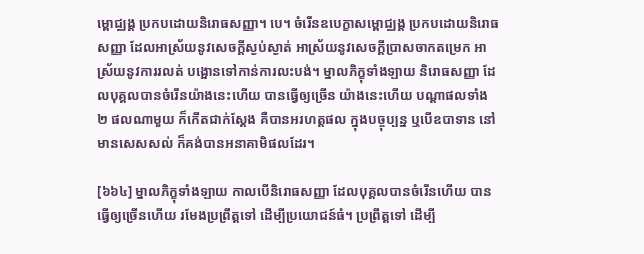ម្ពោជ្ឈង្គ ប្រកបដោយនិរោធសញ្ញា។ បេ។ ចំរើនឧបេក្ខាសម្ពោជ្ឈង្គ ប្រកបដោយនិរោធសញ្ញា ដែលអាស្រ័យនូវសេចក្តីស្ងប់ស្ងាត់ អាស្រ័យនូវសេចក្តីប្រាសចាកតម្រេក អាស្រ័យនូវការរលត់ បង្អោនទៅកាន់ការលះបង់។ ម្នាលភិក្ខុទាំងឡាយ និរោធសញ្ញា ដែលបុគ្គលបានចំរើនយ៉ាងនេះហើយ បានធ្វើឲ្យច្រើន យ៉ាងនេះហើយ បណ្តាផលទាំង ២ ផលណាមួយ ក៏កើតជាក់ស្តែង គឺបានអរហត្តផល ក្នុងបច្ចុប្បន្ន ឬបើឧបាទាន នៅមានសេសសល់ ក៏គង់បានអនាគាមិផលដែរ។

[៦៦៤] ម្នាលភិក្ខុទាំងឡាយ កាលបើនិរោធសញ្ញា ដែលបុគ្គលបានចំរើនហើយ បានធ្វើឲ្យច្រើនហើយ រមែងប្រព្រឹត្តទៅ ដើម្បីប្រយោជន៍ធំ។ ប្រព្រឹត្តទៅ ដើម្បី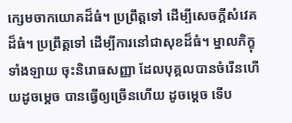ក្សេមចាកយោគដ៏ធំ។ ប្រព្រឹត្តទៅ ដើម្បីសេចក្តីសំវេគដ៏ធំ។ ប្រព្រឹត្តទៅ ដើម្បីការនៅជាសុខដ៏ធំ។ ម្នាលភិក្ខុទាំងឡាយ ចុះនិរោធសញ្ញា ដែលបុគ្គលបានចំរើនហើយដូចម្តេច បានធ្វើឲ្យច្រើនហើយ ដូចម្តេច ទើប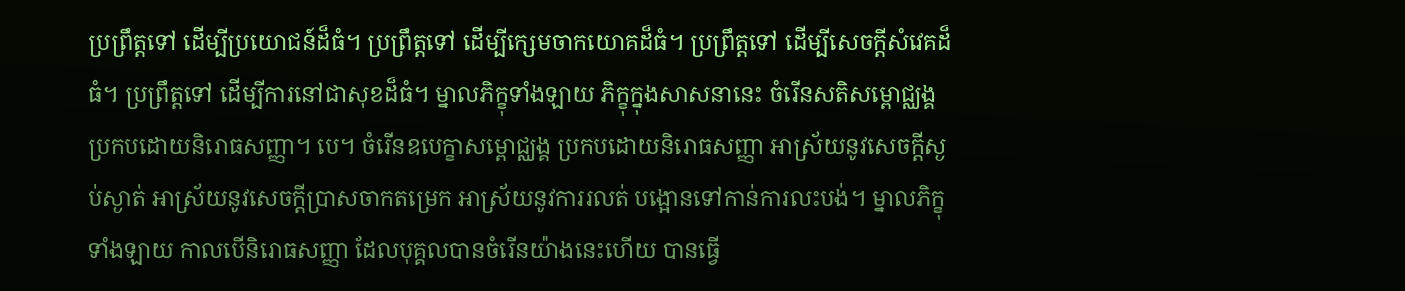ប្រព្រឹត្តទៅ ដើម្បីប្រយោជន៍ដ៏ធំ។ ប្រព្រឹត្តទៅ ដើម្បីក្សេមចាកយោគដ៏ធំ។ ប្រព្រឹត្តទៅ ដើម្បីសេចក្តីសំវេគដ៏ធំ។ ប្រព្រឹត្តទៅ ដើម្បីការនៅជាសុខដ៏ធំ។ ម្នាលភិក្ខុទាំងឡាយ ភិក្ខុក្នុងសាសនានេះ ចំរើនសតិសម្ពោជ្ឈង្គ ប្រកបដោយនិរោធសញ្ញា។ បេ។ ចំរើនឧបេក្ខាសម្ពោជ្ឈង្គ ប្រកបដោយនិរោធសញ្ញា អាស្រ័យនូវសេចក្តីស្ងប់ស្ងាត់ អាស្រ័យនូវសេចក្តីប្រាសចាកតម្រេក អាស្រ័យនូវការរលត់ បង្អោនទៅកាន់ការលះបង់។ ម្នាលភិក្ខុទាំងឡាយ កាលបើនិរោធសញ្ញា ដែលបុគ្គលបានចំរើនយ៉ាងនេះហើយ បានធ្វើ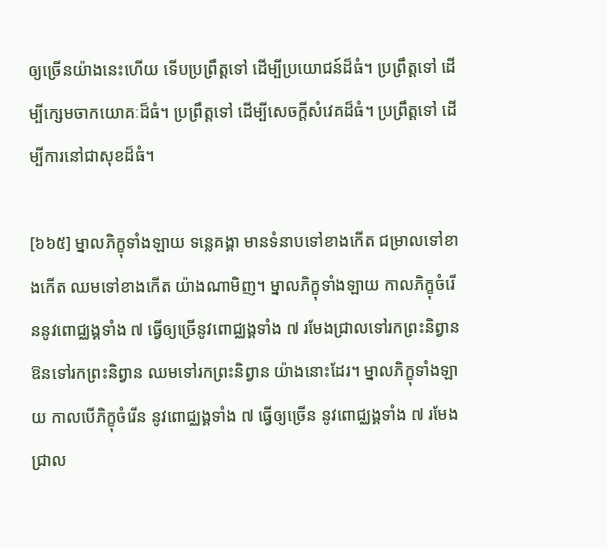ឲ្យច្រើនយ៉ាងនេះហើយ ទើបប្រព្រឹត្តទៅ ដើម្បីប្រយោជន៍ដ៏ធំ។ ប្រព្រឹត្តទៅ ដើម្បីក្សេមចាកយោគៈដ៏ធំ។ ប្រព្រឹត្តទៅ ដើម្បីសេចក្តីសំវេគដ៏ធំ។ ប្រព្រឹត្តទៅ ដើម្បីការនៅជាសុខដ៏ធំ។

[៦៦៥] ម្នាលភិក្ខុទាំងឡាយ ទន្លេគង្គា មានទំនាបទៅខាងកើត ជម្រាលទៅខាងកើត ឈមទៅខាងកើត យ៉ាងណាមិញ។ ម្នាលភិក្ខុទាំងឡាយ កាលភិក្ខុចំរើននូវពោជ្ឈង្គទាំង ៧ ធ្វើឲ្យច្រើនូវពោជ្ឈង្គទាំង ៧ រមែងជ្រាលទៅរកព្រះនិព្វាន ឱនទៅរកព្រះនិព្វាន ឈមទៅរកព្រះនិព្វាន យ៉ាងនោះដែរ។ ម្នាលភិក្ខុទាំងឡាយ កាលបើភិក្ខុចំរើន នូវពោជ្ឈង្គទាំង ៧ ធ្វើឲ្យច្រើន នូវពោជ្ឈង្គទាំង ៧ រមែងជ្រាល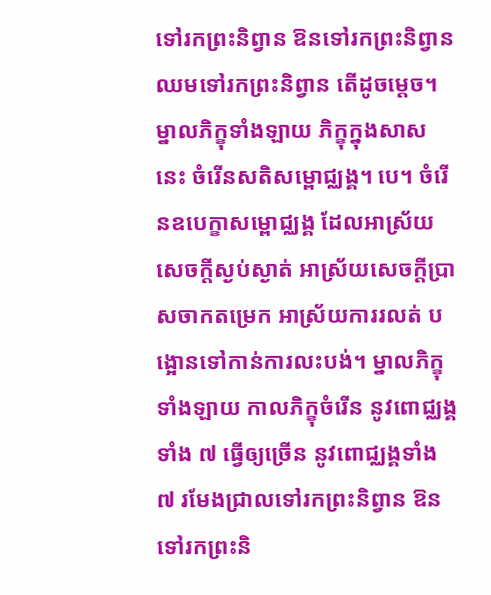ទៅរកព្រះនិព្វាន ឱនទៅរកព្រះនិព្វាន ឈមទៅរកព្រះនិព្វាន តើដូចម្តេច។ ម្នាលភិក្ខុទាំងឡាយ ភិក្ខុក្នុងសាសនេះ ចំរើនសតិសម្ពោជ្ឈង្គ។ បេ។ ចំរើនឧបេក្ខាសម្ពោជ្ឈង្គ ដែលអាស្រ័យសេចក្តីស្ងប់ស្ងាត់ អាស្រ័យសេចក្តីប្រាសចាកតម្រេក អាស្រ័យការរលត់ បង្អោនទៅកាន់ការលះបង់។ ម្នាលភិក្ខុទាំងឡាយ កាលភិក្ខុចំរើន នូវពោជ្ឈង្គទាំង ៧ ធ្វើឲ្យច្រើន នូវពោជ្ឈង្គទាំង ៧ រមែងជ្រាលទៅរកព្រះនិព្វាន ឱនទៅរកព្រះនិ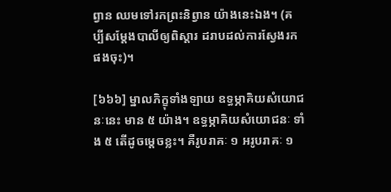ព្វាន ឈមទៅរកព្រះនិព្វាន យ៉ាងនេះឯង។ (គប្បីសម្តែងបាលីឲ្យពិស្តារ ដរាបដល់ការស្វែងរកផងចុះ)។

[៦៦៦] ម្នាលភិក្ខុទាំងឡាយ ឧទ្ធម្ភាគិយសំយោជនៈនេះ មាន ៥ យ៉ាង។ ឧទ្ធម្ភាគិយសំយោជនៈ ទាំង ៥ តើដូចម្តេចខ្លះ។ គឺរូបរាគៈ ១ អរូបរាគៈ ១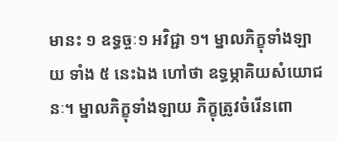មានះ ១ ឧទ្ធច្ចៈ១ អវិជ្ជា ១។ ម្នាលភិក្ខុទាំងឡាយ ទាំង ៥ នេះឯង ហៅថា ឧទ្ធម្ភាគិយសំយោជនៈ។ ម្នាលភិក្ខុទាំងឡាយ ភិក្ខុត្រូវចំរើនពោ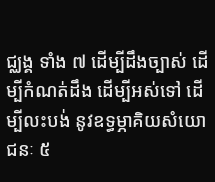ជ្ឈង្គ ទាំង ៧ ដើម្បីដឹងច្បាស់ ដើម្បីកំណត់ដឹង ដើម្បីអស់ទៅ ដើម្បីលះបង់ នូវឧទ្ធម្ភាគិយសំយោជនៈ ៥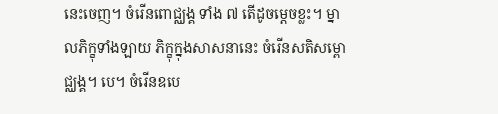នេះចេញ។ ចំរើនពោជ្ឈង្គ ទាំង ៧ តើដូចម្តេចខ្លះ។ ម្នាលភិក្ខុទាំងឡាយ ភិក្ខុក្នុងសាសនានេះ ចំរើនសតិសម្ពោជ្ឈង្គ។ បេ។ ចំរើនឧបេ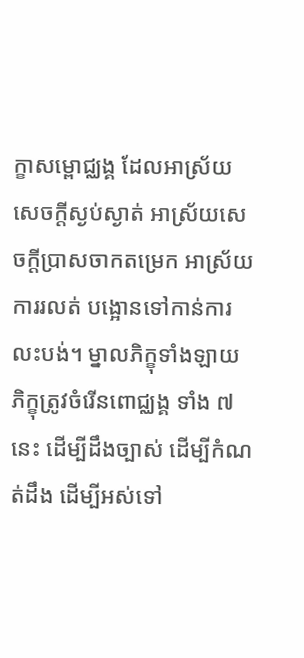ក្ខាសម្ពោជ្ឈង្គ ដែលអាស្រ័យសេចក្តីស្ងប់ស្ងាត់ អាស្រ័យសេចក្តីប្រាសចាកតម្រេក អាស្រ័យការរលត់ បង្អោនទៅកាន់ការលះបង់។ ម្នាលភិក្ខុទាំងឡាយ ភិក្ខុត្រូវចំរើនពោជ្ឈង្គ ទាំង ៧ នេះ ដើម្បីដឹងច្បាស់ ដើម្បីកំណត់ដឹង ដើម្បីអស់ទៅ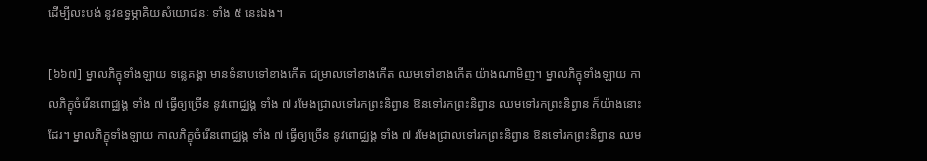ដើម្បីលះបង់ នូវឧទ្ធម្ភាគិយសំយោជនៈ ទាំង ៥ នេះឯង។

[៦៦៧] ម្នាលភិក្ខុទាំងឡាយ ទន្លេគង្គា មានទំនាបទៅខាងកើត ជម្រាលទៅខាងកើត ឈមទៅខាងកើត យ៉ាងណាមិញ។ ម្នាលភិក្ខុទាំងឡាយ កាលភិក្ខុចំរើនពោជ្ឈង្គ ទាំង ៧ ធ្វើឲ្យច្រើន នូវពោជ្ឈង្គ ទាំង ៧ រមែងជ្រាលទៅរកព្រះនិព្វាន ឱនទៅរកព្រះនិព្វាន ឈមទៅរកព្រះនិព្វាន ក៏យ៉ាងនោះដែរ។ ម្នាលភិក្ខុទាំងឡាយ កាលភិក្ខុចំរើនពោជ្ឈង្គ ទាំង ៧ ធ្វើឲ្យច្រើន នូវពោជ្ឈង្គ ទាំង ៧ រមែងជ្រាលទៅរកព្រះនិព្វាន ឱនទៅរកព្រះនិព្វាន ឈម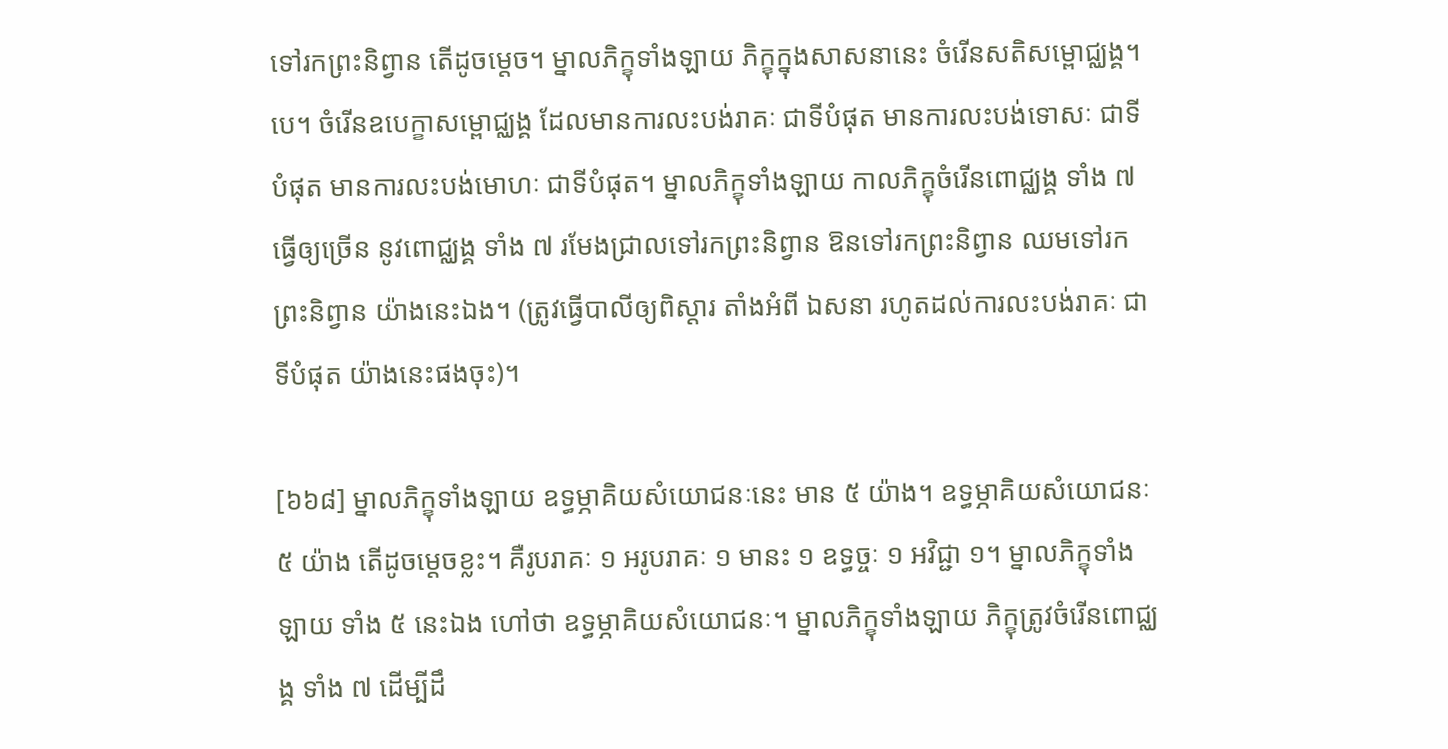ទៅរកព្រះនិព្វាន តើដូចម្តេច។ ម្នាលភិក្ខុទាំងឡាយ ភិក្ខុក្នុងសាសនានេះ ចំរើនសតិសម្ពោជ្ឈង្គ។ បេ។ ចំរើនឧបេក្ខាសម្ពោជ្ឈង្គ ដែលមានការលះបង់រាគៈ ជាទីបំផុត មានការលះបង់ទោសៈ ជាទីបំផុត មានការលះបង់មោហៈ ជាទីបំផុត។ ម្នាលភិក្ខុទាំងឡាយ កាលភិក្ខុចំរើនពោជ្ឈង្គ ទាំង ៧ ធ្វើឲ្យច្រើន នូវពោជ្ឈង្គ ទាំង ៧ រមែងជ្រាលទៅរកព្រះនិព្វាន ឱនទៅរកព្រះនិព្វាន ឈមទៅរកព្រះនិព្វាន យ៉ាងនេះឯង។ (ត្រូវធ្វើបាលីឲ្យពិស្តារ តាំងអំពី ឯសនា រហូតដល់ការលះបង់រាគៈ ជាទីបំផុត យ៉ាងនេះផងចុះ)។

[៦៦៨] ម្នាលភិក្ខុទាំងឡាយ ឧទ្ធម្ភាគិយសំយោជនៈនេះ មាន ៥ យ៉ាង។ ឧទ្ធម្ភាគិយសំយោជនៈ ៥ យ៉ាង តើដូចម្តេចខ្លះ។ គឺរូបរាគៈ ១ អរូបរាគៈ ១ មានះ ១ ឧទ្ធច្ចៈ ១ អវិជ្ជា ១។ ម្នាលភិក្ខុទាំងឡាយ ទាំង ៥ នេះឯង ហៅថា ឧទ្ធម្ភាគិយសំយោជនៈ។ ម្នាលភិក្ខុទាំងឡាយ ភិក្ខុត្រូវចំរើនពោជ្ឈង្គ ទាំង ៧ ដើម្បីដឹ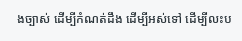ងច្បាស់ ដើម្បីកំណត់ដឹង ដើម្បីអស់ទៅ ដើម្បីលះប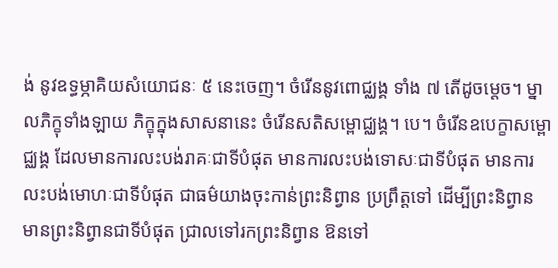ង់ នូវឧទ្ធម្ភាគិយសំយោជនៈ ៥ នេះចេញ។ ចំរើននូវពោជ្ឈង្គ ទាំង ៧ តើដូចម្តេច។ ម្នាលភិក្ខុទាំងឡាយ ភិក្ខុក្នុងសាសនានេះ ចំរើនសតិសម្ពោជ្ឈង្គ។ បេ។ ចំរើនឧបេក្ខាសម្ពោជ្ឈង្គ ដែលមានការលះបង់រាគៈជាទីបំផុត មានការលះបង់ទោសៈជាទីបំផុត មានការលះបង់មោហៈជាទីបំផុត ជាធម៌យាងចុះកាន់ព្រះនិព្វាន ប្រព្រឹត្តទៅ ដើម្បីព្រះនិព្វាន មានព្រះនិព្វានជាទីបំផុត ជ្រាលទៅរកព្រះនិព្វាន ឱនទៅ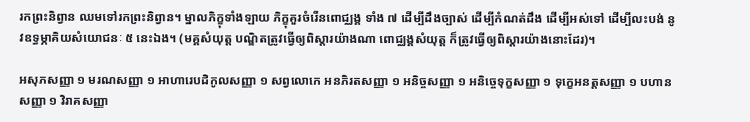រកព្រះនិព្វាន ឈមទៅរកព្រះនិព្វាន។ ម្នាលភិក្ខុទាំងឡាយ ភិក្ខុគួរចំរើនពោជ្ឈង្គ ទាំង ៧ ដើម្បីដឹងច្បាស់ ដើម្បីកំណត់ដឹង ដើម្បីអស់ទៅ ដើម្បីលះបង់ នូវឧទ្ធម្ភាគិយសំយោជនៈ ៥ នេះឯង។ (មគ្គសំយុត្ត បណ្ឌិតត្រូវធ្វើឲ្យពិស្តារយ៉ាងណា ពោជ្ឈង្គសំយុត្ត ក៏ត្រូវធ្វើឲ្យពិស្តារយ៉ាងនោះដែរ)។

អសុភសញ្ញា ១ មរណសញ្ញា ១ អាហារេបដិកូលសញ្ញា ១ សព្វលោកេ អនភិរតសញ្ញា ១ អនិច្ចសញ្ញា ១ អនិច្ចេទុក្ខសញ្ញា ១ ទុក្ខេអនត្តសញ្ញា ១ បហានសញ្ញា ១ វិរាគសញ្ញា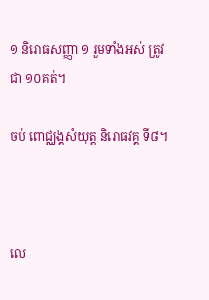១ និរោធសញ្ញា ១ រួមទាំងអស់ ត្រូវជា ១០គត់។

ចប់ ពោជ្ឈង្គសំយុត្ត និរោធវគ្គ ទី៨។



លេ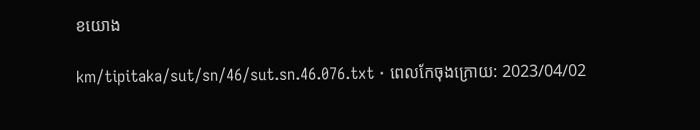ខយោង

km/tipitaka/sut/sn/46/sut.sn.46.076.txt · ពេលកែចុងក្រោយ: 2023/04/02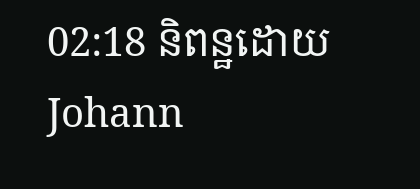02:18 និពន្ឋដោយ Johann